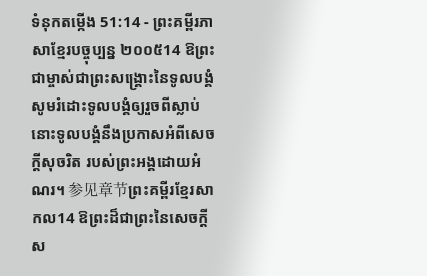ទំនុកតម្កើង 51:14 - ព្រះគម្ពីរភាសាខ្មែរបច្ចុប្បន្ន ២០០៥14 ឱព្រះជាម្ចាស់ជាព្រះសង្គ្រោះនៃទូលបង្គំ សូមរំដោះទូលបង្គំឲ្យរួចពីស្លាប់ នោះទូលបង្គំនឹងប្រកាសអំពីសេចក្ដីសុចរិត របស់ព្រះអង្គដោយអំណរ។ 参见章节ព្រះគម្ពីរខ្មែរសាកល14 ឱព្រះដ៏ជាព្រះនៃសេចក្ដីស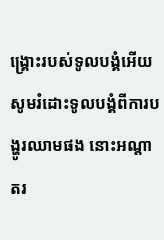ង្គ្រោះរបស់ទូលបង្គំអើយ សូមរំដោះទូលបង្គំពីការបង្ហូរឈាមផង នោះអណ្ដាតរ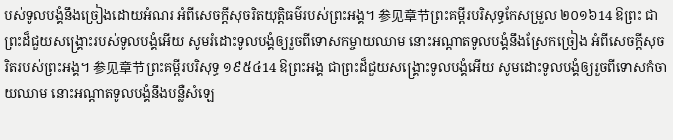បស់ទូលបង្គំនឹងច្រៀងដោយអំណរ អំពីសេចក្ដីសុចរិតយុត្តិធម៌របស់ព្រះអង្គ។ 参见章节ព្រះគម្ពីរបរិសុទ្ធកែសម្រួល ២០១៦14 ឱព្រះ ជាព្រះដ៏ជួយសង្គ្រោះរបស់ទូលបង្គំអើយ សូមរំដោះទូលបង្គំឲ្យរួចពីទោសកម្ចាយឈាម នោះអណ្ដាតទូលបង្គំនឹងស្រែកច្រៀង អំពីសេចក្ដីសុចរិតរបស់ព្រះអង្គ។ 参见章节ព្រះគម្ពីរបរិសុទ្ធ ១៩៥៤14 ឱព្រះអង្គ ជាព្រះដ៏ជួយសង្គ្រោះទូលបង្គំអើយ សូមដោះទូលបង្គំឲ្យរួចពីទោសកំចាយឈាម នោះអណ្តាតទូលបង្គំនឹងបន្លឺសំឡេ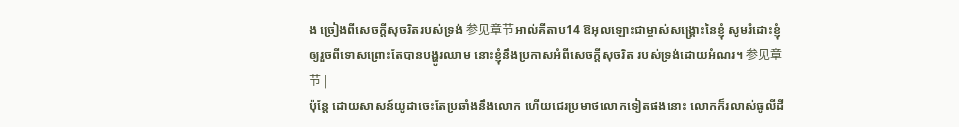ង ច្រៀងពីសេចក្ដីសុចរិតរបស់ទ្រង់ 参见章节អាល់គីតាប14 ឱអុលឡោះជាម្ចាស់សង្គ្រោះនៃខ្ញុំ សូមរំដោះខ្ញុំឲ្យរួចពីទោសព្រោះតែបានបង្ហូរឈាម នោះខ្ញុំនឹងប្រកាសអំពីសេចក្ដីសុចរិត របស់ទ្រង់ដោយអំណរ។ 参见章节 |
ប៉ុន្តែ ដោយសាសន៍យូដាចេះតែប្រឆាំងនឹងលោក ហើយជេរប្រមាថលោកទៀតផងនោះ លោកក៏រលាស់ធូលីដី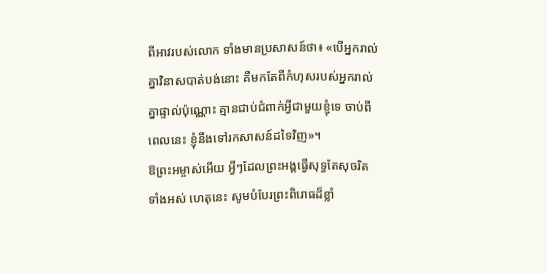ពីអាវរបស់លោក ទាំងមានប្រសាសន៍ថា៖ «បើអ្នករាល់គ្នាវិនាសបាត់បង់នោះ គឺមកតែពីកំហុសរបស់អ្នករាល់គ្នាផ្ទាល់ប៉ុណ្ណោះ គ្មានជាប់ជំពាក់អ្វីជាមួយខ្ញុំទេ ចាប់ពីពេលនេះ ខ្ញុំនឹងទៅរកសាសន៍ដទៃវិញ»។
ឱព្រះអម្ចាស់អើយ អ្វីៗដែលព្រះអង្គធ្វើសុទ្ធតែសុចរិតទាំងអស់ ហេតុនេះ សូមបំបែរព្រះពិរោធដ៏ខ្លាំ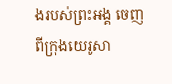ងរបស់ព្រះអង្គ ចេញពីក្រុងយេរូសា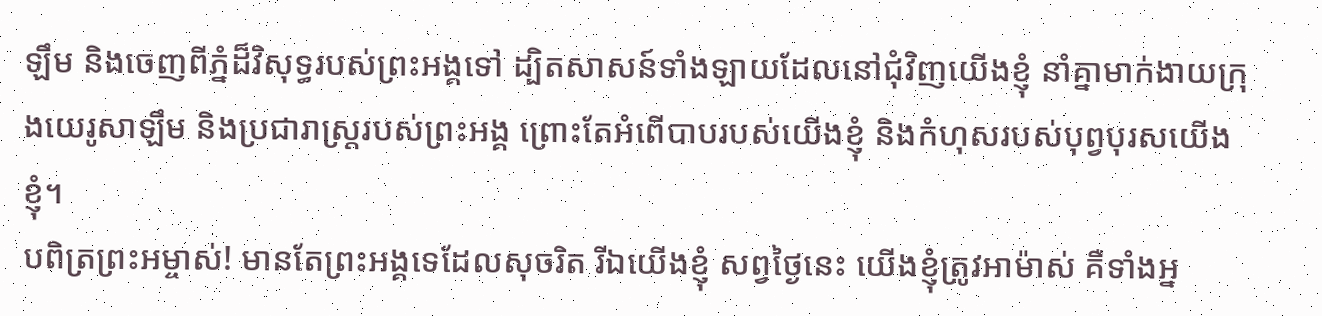ឡឹម និងចេញពីភ្នំដ៏វិសុទ្ធរបស់ព្រះអង្គទៅ ដ្បិតសាសន៍ទាំងឡាយដែលនៅជុំវិញយើងខ្ញុំ នាំគ្នាមាក់ងាយក្រុងយេរូសាឡឹម និងប្រជារាស្ត្ររបស់ព្រះអង្គ ព្រោះតែអំពើបាបរបស់យើងខ្ញុំ និងកំហុសរបស់បុព្វបុរសយើងខ្ញុំ។
បពិត្រព្រះអម្ចាស់! មានតែព្រះអង្គទេដែលសុចរិត រីឯយើងខ្ញុំ សព្វថ្ងៃនេះ យើងខ្ញុំត្រូវអាម៉ាស់ គឺទាំងអ្ន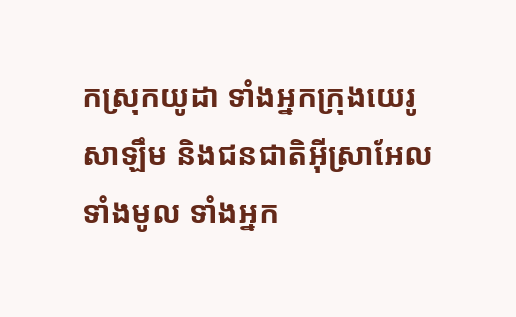កស្រុកយូដា ទាំងអ្នកក្រុងយេរូសាឡឹម និងជនជាតិអ៊ីស្រាអែលទាំងមូល ទាំងអ្នក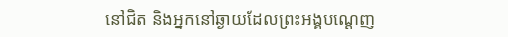នៅជិត និងអ្នកនៅឆ្ងាយដែលព្រះអង្គបណ្ដេញ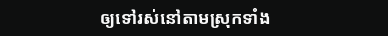ឲ្យទៅរស់នៅតាមស្រុកទាំង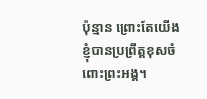ប៉ុន្មាន ព្រោះតែយើងខ្ញុំបានប្រព្រឹត្តខុសចំពោះព្រះអង្គ។